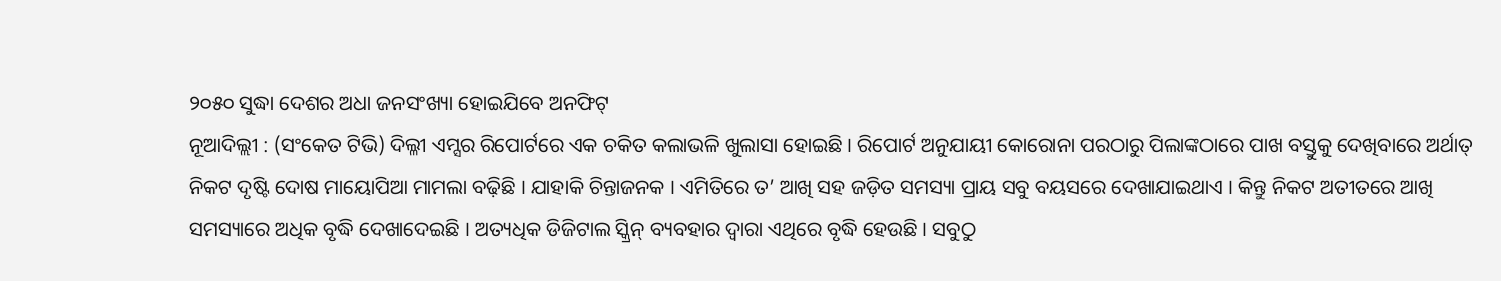୨୦୫୦ ସୁଦ୍ଧା ଦେଶର ଅଧା ଜନସଂଖ୍ୟା ହୋଇଯିବେ ଅନଫିଟ୍
ନୂଆଦିଲ୍ଲୀ : (ସଂକେତ ଟିଭି) ଦିଲ୍ଳୀ ଏମ୍ସର ରିପୋର୍ଟରେ ଏକ ଚକିତ କଲାଭଳି ଖୁଲାସା ହୋଇଛି । ରିପୋର୍ଟ ଅନୁଯାୟୀ କୋରୋନା ପରଠାରୁ ପିଲାଙ୍କଠାରେ ପାଖ ବସ୍ତୁକୁ ଦେଖିବାରେ ଅର୍ଥାତ୍ ନିକଟ ଦୃଷ୍ଟି ଦୋଷ ମାୟୋପିଆ ମାମଲା ବଢ଼ିଛି । ଯାହାକି ଚିନ୍ତାଜନକ । ଏମିତିରେ ତ’ ଆଖି ସହ ଜଡ଼ିତ ସମସ୍ୟା ପ୍ରାୟ ସବୁ ବୟସରେ ଦେଖାଯାଇଥାଏ । କିନ୍ତୁ ନିକଟ ଅତୀତରେ ଆଖି ସମସ୍ୟାରେ ଅଧିକ ବୃଦ୍ଧି ଦେଖାଦେଇଛି । ଅତ୍ୟଧିକ ଡିଜିଟାଲ ସ୍କ୍ରିନ୍ ବ୍ୟବହାର ଦ୍ୱାରା ଏଥିରେ ବୃଦ୍ଧି ହେଉଛି । ସବୁଠୁ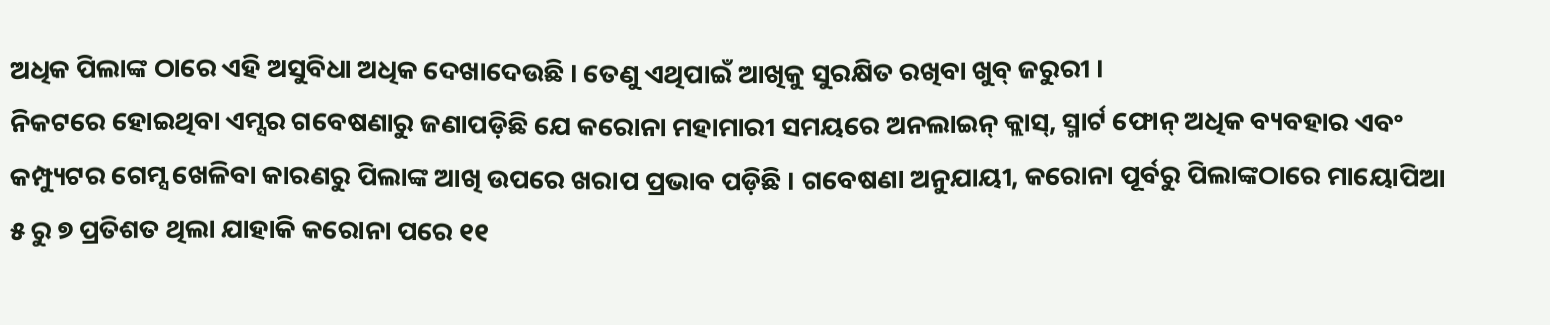ଅଧିକ ପିଲାଙ୍କ ଠାରେ ଏହି ଅସୁବିଧା ଅଧିକ ଦେଖାଦେଉଛି । ତେଣୁ ଏଥିପାଇଁ ଆଖିକୁ ସୁରକ୍ଷିତ ରଖିବା ଖୁବ୍ ଜରୁରୀ ।
ନିକଟରେ ହୋଇଥିବା ଏମ୍ସର ଗବେଷଣାରୁ ଜଣାପଡ଼ିଛି ଯେ କରୋନା ମହାମାରୀ ସମୟରେ ଅନଲାଇନ୍ କ୍ଲାସ୍, ସ୍ମାର୍ଟ ଫୋନ୍ ଅଧିକ ବ୍ୟବହାର ଏବଂ କମ୍ପ୍ୟୁଟର ଗେମ୍ସ ଖେଳିବା କାରଣରୁ ପିଲାଙ୍କ ଆଖି ଉପରେ ଖରାପ ପ୍ରଭାବ ପଡ଼ିଛି । ଗବେଷଣା ଅନୁଯାୟୀ, କରୋନା ପୂର୍ବରୁ ପିଲାଙ୍କଠାରେ ମାୟୋପିଆ ୫ ରୁ ୭ ପ୍ରତିଶତ ଥିଲା ଯାହାକି କରୋନା ପରେ ୧୧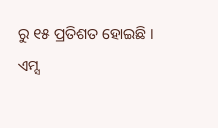ରୁ ୧୫ ପ୍ରତିଶତ ହୋଇଛି ।
ଏମ୍ସ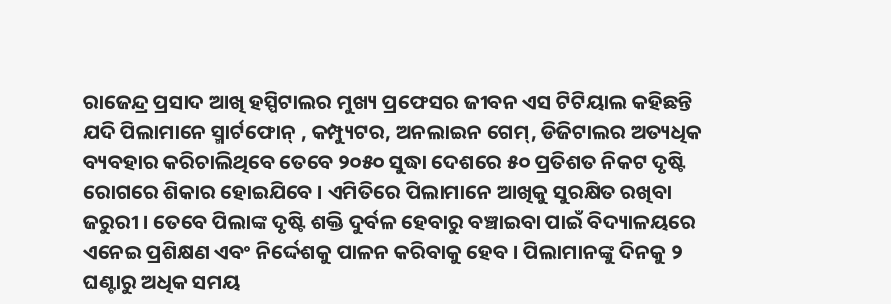ରାଜେନ୍ଦ୍ର ପ୍ରସାଦ ଆଖି ହସ୍ପିଟାଲର ମୁଖ୍ୟ ପ୍ରଫେସର ଜୀବନ ଏସ ଟିଟିୟାଲ କହିଛନ୍ତି ଯଦି ପିଲାମାନେ ସ୍ମାର୍ଟଫୋନ୍ , କମ୍ପ୍ୟୁଟର, ଅନଲାଇନ ଗେମ୍, ଡିଜିଟାଲର ଅତ୍ୟଧିକ ବ୍ୟବହାର କରିଚାଲିଥିବେ ତେବେ ୨୦୫୦ ସୁଦ୍ଧା ଦେଶରେ ୫୦ ପ୍ରତିଶତ ନିକଟ ଦୃଷ୍ଟି ରୋଗରେ ଶିକାର ହୋଇଯିବେ । ଏମିତିରେ ପିଲାମାନେ ଆଖିକୁ ସୁରକ୍ଷିତ ରଖିବା ଜରୁରୀ । ତେବେ ପିଲାଙ୍କ ଦୃଷ୍ଟି ଶକ୍ତି ଦୁର୍ବଳ ହେବାରୁ ବଞ୍ଚାଇବା ପାଇଁ ବିଦ୍ୟାଳୟରେ ଏନେଇ ପ୍ରଶିକ୍ଷଣ ଏବଂ ନିର୍ଦ୍ଦେଶକୁ ପାଳନ କରିବାକୁ ହେବ । ପିଲାମାନଙ୍କୁ ଦିନକୁ ୨ ଘଣ୍ଟାରୁ ଅଧିକ ସମୟ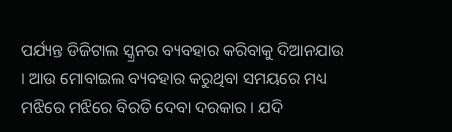ପର୍ଯ୍ୟନ୍ତ ଡିଜିଟାଲ ସ୍କ୍ରନର ବ୍ୟବହାର କରିବାକୁ ଦିଆନଯାଉ । ଆଉ ମୋବାଇଲ ବ୍ୟବହାର କରୁଥିବା ସମୟରେ ମଧ୍ୟ ମଝିରେ ମଝିରେ ବିରତି ଦେବା ଦରକାର । ଯଦି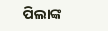ପିଲାଙ୍କ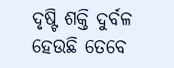ଦୃଷ୍ଟି ଶକ୍ତି ଦୁର୍ବଳ ହେଉଛି ତେବେ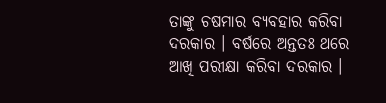ତାଙ୍କୁ ଚଷମାର ବ୍ୟବହାର କରିବା ଦରକାର । ବର୍ଷରେ ଅନ୍ତତଃ ଥରେ ଆଖି ପରୀକ୍ଷା କରିବା ଦରକାର ।